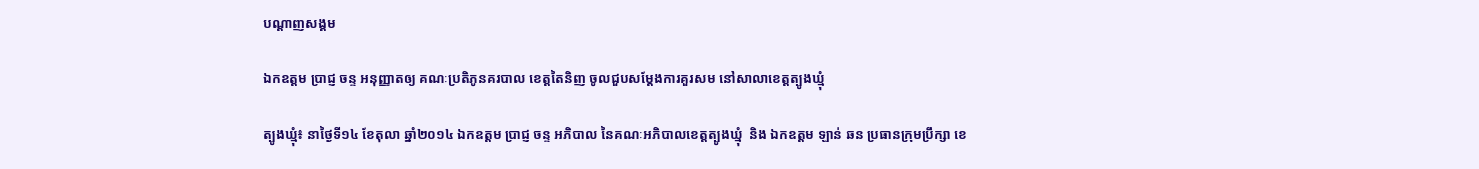បណ្តាញសង្គម

ឯកឧត្តម ប្រាជ្ញ ចន្ទ អនុញ្ញាតឲ្យ គណៈប្រតិភូនគរបាល ខេត្តតៃនិញ ចូលជួបសម្ដែងការគួរសម នៅសាលាខេត្តត្បូងឃ្មុំ

ត្បូងឃ្មុំ៖ នាថ្ងៃទី១៤ ខែតុលា ឆ្នាំ២០១៤ ឯកឧត្តម ប្រាជ្ញ ចន្ទ អភិបាល នៃគណៈអភិបាលខេត្តត្បូងឃ្មុំ  និង ឯកឧត្តម ឡាន់ ឆន ប្រធានក្រុមប្រឹក្សា ខេ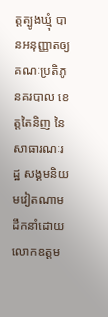ត្តត្បូងឃ្មុំ បានអនុញ្ញាតឲ្យ គណៈប្រតិភូនគរបាល ខេត្តតៃនិញ នៃសាធារណៈរដ្ឋ សង្គមនិយមវៀតណាម ដឹកនាំដោយ លោកឧត្តម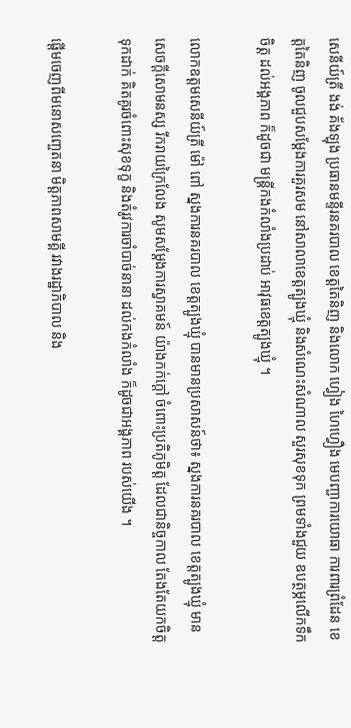សេនីយ៍ត្រី ងង់ គ័ងឡុង ប្រធានមន្ទីរនគរបាល ខេត្តតៃនិញ និងលោក ហ្វៀង ហៃហ្វឿង មេបញ្ជាការយោធា ការពារព្រំដែន ខេត្តតៃនិញ ចូលជួបសម្ដែងការគួរសម នៅសាលាខេត្តត្បូងឃ្មុំ និងសំណេះសំណាល សួរសុខទុក ព្រមទាំងជួយ ឧបត្ថម្ភលើកទឹកចិត្ត ដល់អង្គភាព ក៏ដូចជា មន្ត្រីកងកំលាំងប្រដាប់ អាវុធខេត្តត្បូងឃ្មុំ ។

លោកឧត្តមសេនីយ៍ត្រី ម៉ៅ ពៅ ស្នងការនគរបាល ខេត្តត្បូងឃ្មុំ បានមានប្រសាសន៍ថា៖ ស្នងការនគរបាល ខេត្តត្បូងឃ្មុំ មានសេចក្ដីសោមនស្ស រីករាយក្រៃលែង សូមសម្ដែងការស្វាគមន៍ យ៉ាងកក់ក្ដៅ ចំពោះប្រតិភូមិត្ត ដែលជានិច្ចកាល តែងតែយកចិត្តទុកដាក់ គិតគូរចំពោះសុខទុក្ខ និងតំរូវការចាំបាច់នានា ដល់កងកំលាំង ក៏ដូចជាអង្គភាព របស់យើង ។

ផ្ដើមចេញពីមនោសញ្ចេតនា មិត្តភាពសាមគ្គី រវាងរដ្ឋាភិបាល និង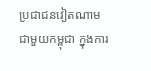ប្រជាជនវៀតណាម ជាមួយកម្ពុជា ក្នុងការ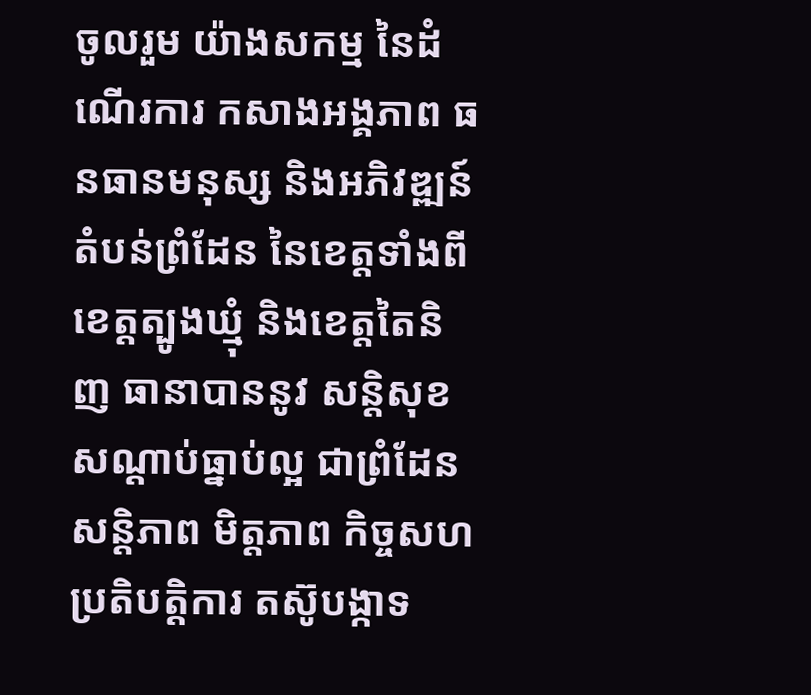ចូលរួម យ៉ាងសកម្ម នៃដំណើរការ កសាងអង្គភាព ធនធានមនុស្ស និងអភិវឌ្ឍន៍ តំបន់ព្រំដែន នៃខេត្តទាំងពី ខេត្តត្បូងឃ្មុំ និងខេត្តតៃនិញ ធានាបាននូវ សន្តិសុខ សណ្ដាប់ធ្នាប់ល្អ ជាព្រំដែនសន្តិភាព មិត្តភាព កិច្ចសហប្រតិបត្តិការ តស៊ូបង្កាទ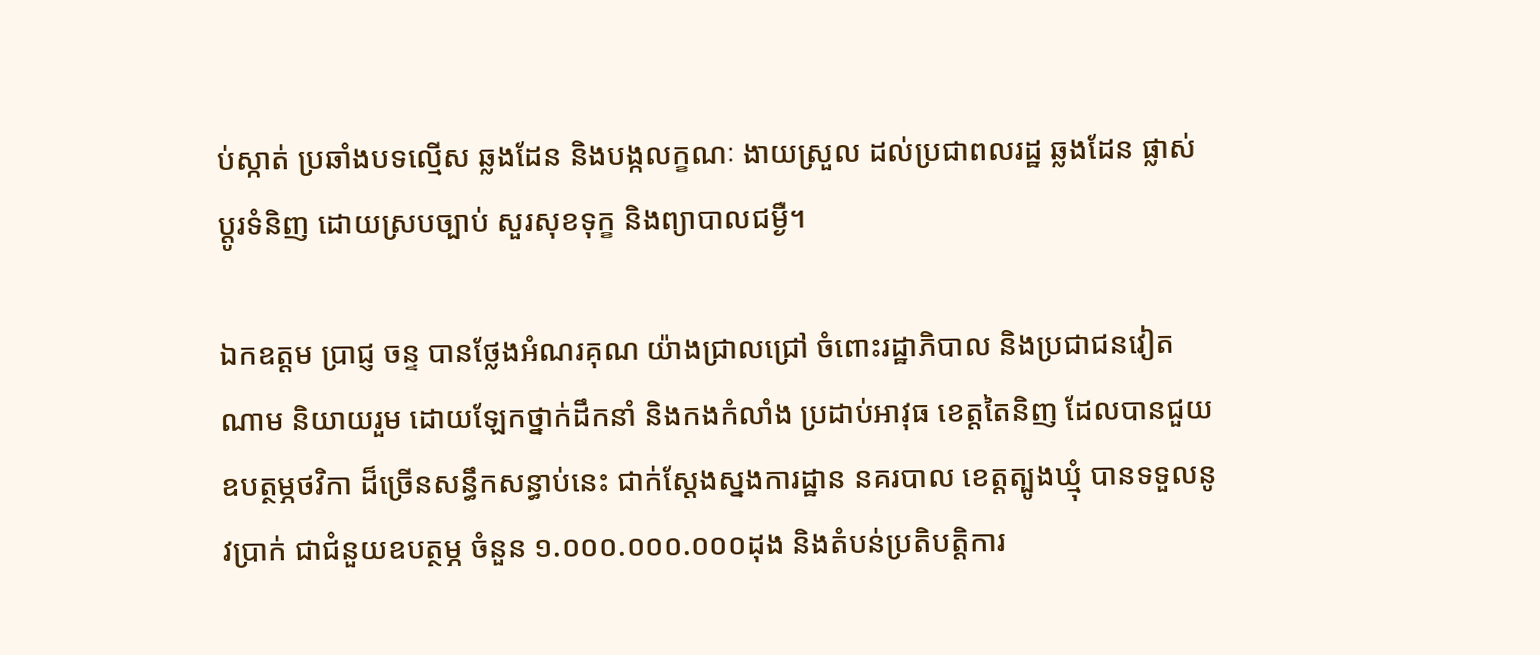ប់ស្កាត់ ប្រឆាំងបទល្មើស ឆ្លងដែន និងបង្កលក្ខណៈ ងាយស្រួល ដល់ប្រជាពលរដ្ឋ ឆ្លងដែន ផ្លាស់ប្ដូរទំនិញ ដោយស្របច្បាប់ សួរសុខទុក្ខ និងព្យាបាលជម្ងឺ។

ឯកឧត្តម ប្រាជ្ញ ចន្ទ បានថ្លែងអំណរគុណ យ៉ាងជ្រាលជ្រៅ ចំពោះរដ្ឋាភិបាល និងប្រជាជនវៀតណាម និយាយរួម ដោយឡែកថ្នាក់ដឹកនាំ និងកងកំលាំង ប្រដាប់អាវុធ ខេត្តតៃនិញ ដែលបានជួយ ឧបត្ថម្ភថវិកា ដ៏ច្រើនសន្ធឹកសន្ធាប់នេះ ជាក់ស្ដែងស្នងការដ្ឋាន នគរបាល ខេត្តត្បូងឃ្មុំ បានទទួលនូវប្រាក់ ជាជំនួយឧបត្ថម្ភ ចំនួន ១.០០០.០០០.០០០ដុង និងតំបន់ប្រតិបត្តិការ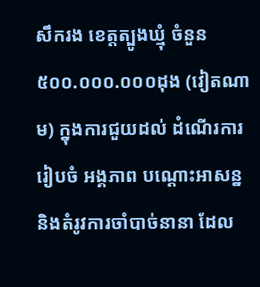សឹករង ខេត្តត្បូងឃ្មុំ ចំនួន ៥០០.០០០.០០០ដុង (វៀតណាម) ក្នុងការជួយដល់ ដំណើរការរៀបចំ អង្គភាព បណ្ដោះអាសន្ន និងតំរូវការចាំបាច់នានា ដែល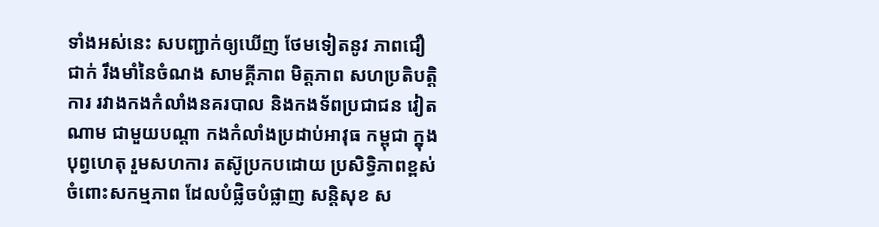ទាំងអស់នេះ សបញ្ជាក់ឲ្យឃើញ ថែមទៀតនូវ ភាពជឿជាក់ រឹងមាំនៃចំណង សាមគ្គីភាព មិត្តភាព សហប្រតិបត្តិការ រវាងកងកំលាំងនគរបាល និងកងទ័ពប្រជាជន វៀតណាម ជាមួយបណ្ដា កងកំលាំងប្រដាប់អាវុធ កម្ពុជា ក្នុងបុព្វហេតុ រួមសហការ តស៊ូប្រកបដោយ ប្រសិទ្ធិភាពខ្ពស់ ចំពោះសកម្មភាព ដែលបំផ្លិចបំផ្លាញ សន្តិសុខ ស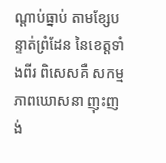ណ្ដាប់ធ្នាប់ តាមខ្សែបន្ទាត់ព្រំដែន នៃខេត្តទាំងពីរ ពិសេសគឺ សកម្មភាពឃោសនា ញុះញង់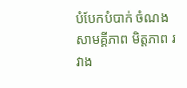បំបែកបំបាក់ ចំណងសាមគ្គីភាព មិត្តភាព រវាង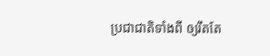ប្រជាជាតិទាំងពី ឲ្យរឹតតែ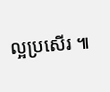ល្អប្រសើរ ៕